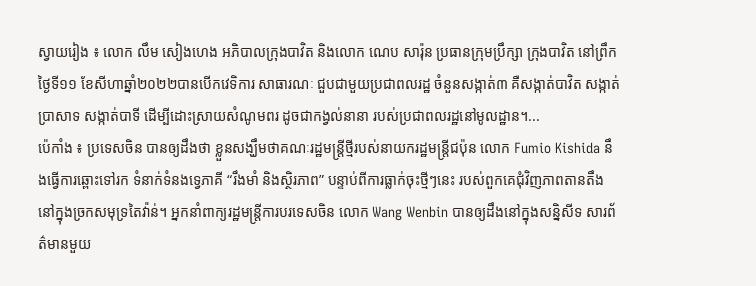ស្វាយរៀង ៖ លោក លឹម សៀងហេង អភិបាលក្រុងបាវិត និងលោក ណេប សារ៉ុន ប្រធានក្រុមប្រឹក្សា ក្រុងបាវិត នៅព្រឹកថ្ងៃទី១១ ខែសីហាឆ្នាំ២០២២បានបើកវេទិការ សាធារណៈ ជួបជាមួយប្រជាពលរដ្ឋ ចំនួនសង្កាត់៣ គឺសង្កាត់បាវិត សង្កាត់ប្រាសាទ សង្កាត់បាទី ដើម្បីដោះស្រាយសំណូមពរ ដូចជាកង្វល់នានា របស់ប្រជាពលរដ្ឋនៅមូលដ្ឋាន។...
ប៉េកាំង ៖ ប្រទេសចិន បានឲ្យដឹងថា ខ្លួនសង្ឃឹមថាគណៈរដ្ឋមន្ត្រីថ្មីរបស់នាយករដ្ឋមន្ត្រីជប៉ុន លោក Fumio Kishida នឹងធ្វើការឆ្ពោះទៅរក ទំនាក់ទំនងទ្វេភាគី “រឹងមាំ និងស្ថិរភាព” បន្ទាប់ពីការធ្លាក់ចុះថ្មីៗនេះ របស់ពួកគេជុំវិញភាពតានតឹង នៅក្នុងច្រកសមុទ្រតៃវ៉ាន់។ អ្នកនាំពាក្យរដ្ឋមន្ត្រីការបរទេសចិន លោក Wang Wenbin បានឲ្យដឹងនៅក្នុងសន្និសីទ សារព័ត៌មានមួយ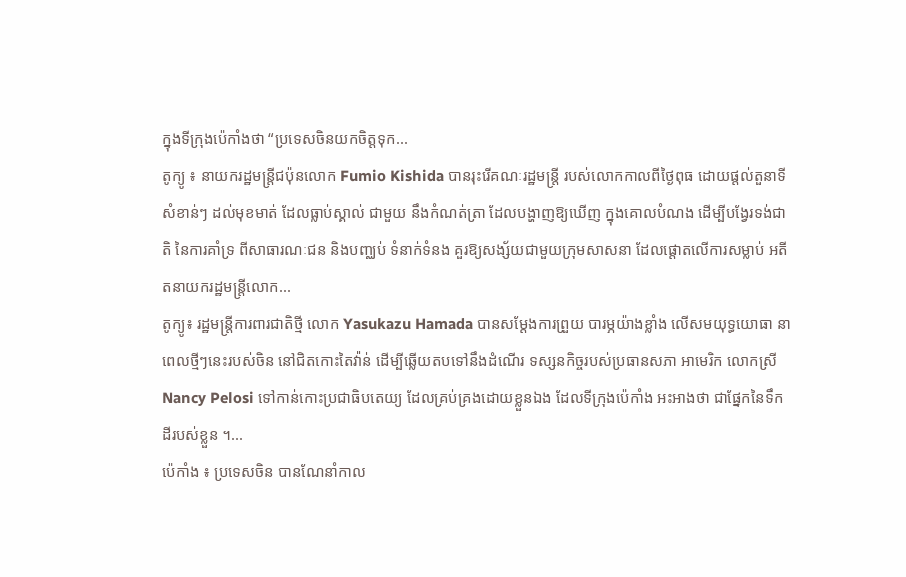ក្នុងទីក្រុងប៉េកាំងថា “ប្រទេសចិនយកចិត្តទុក...
តូក្យូ ៖ នាយករដ្ឋមន្ត្រីជប៉ុនលោក Fumio Kishida បានរុះរើគណៈរដ្ឋមន្ត្រី របស់លោកកាលពីថ្ងៃពុធ ដោយផ្តល់តួនាទីសំខាន់ៗ ដល់មុខមាត់ ដែលធ្លាប់ស្គាល់ ជាមួយ នឹងកំណត់ត្រា ដែលបង្ហាញឱ្យឃើញ ក្នុងគោលបំណង ដើម្បីបង្វែរទង់ជាតិ នៃការគាំទ្រ ពីសាធារណៈជន និងបញ្ឈប់ ទំនាក់ទំនង គួរឱ្យសង្ស័យជាមួយក្រុមសាសនា ដែលផ្តោតលើការសម្លាប់ អតីតនាយករដ្ឋមន្ត្រីលោក...
តូក្យូ៖ រដ្ឋមន្ត្រីការពារជាតិថ្មី លោក Yasukazu Hamada បានសម្ដែងការព្រួយ បារម្ភយ៉ាងខ្លាំង លើសមយុទ្ធយោធា នាពេលថ្មីៗនេះរបស់ចិន នៅជិតកោះតៃវ៉ាន់ ដើម្បីឆ្លើយតបទៅនឹងដំណើរ ទស្សនកិច្ចរបស់ប្រធានសភា អាមេរិក លោកស្រី Nancy Pelosi ទៅកាន់កោះប្រជាធិបតេយ្យ ដែលគ្រប់គ្រងដោយខ្លួនឯង ដែលទីក្រុងប៉េកាំង អះអាងថា ជាផ្នែកនៃទឹកដីរបស់ខ្លួន ។...
ប៉េកាំង ៖ ប្រទេសចិន បានណែនាំកាល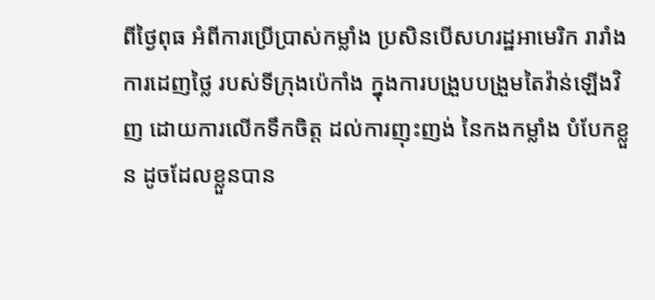ពីថ្ងៃពុធ អំពីការប្រើប្រាស់កម្លាំង ប្រសិនបើសហរដ្ឋអាមេរិក រារាំងការដេញថ្លៃ របស់ទីក្រុងប៉េកាំង ក្នុងការបង្រួបបង្រួមតៃវ៉ាន់ឡើងវិញ ដោយការលើកទឹកចិត្ត ដល់ការញុះញង់ នៃកងកម្លាំង បំបែកខ្លួន ដូចដែលខ្លួនបាន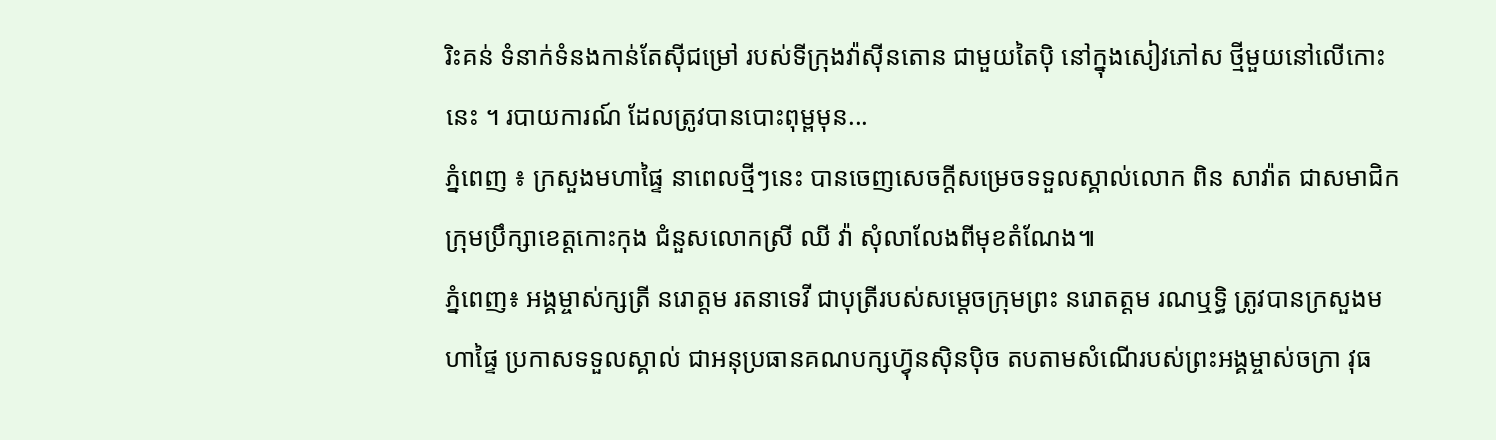រិះគន់ ទំនាក់ទំនងកាន់តែស៊ីជម្រៅ របស់ទីក្រុងវ៉ាស៊ីនតោន ជាមួយតៃប៉ិ នៅក្នុងសៀវភៅស ថ្មីមួយនៅលើកោះនេះ ។ របាយការណ៍ ដែលត្រូវបានបោះពុម្ពមុន...
ភ្នំពេញ ៖ ក្រសួងមហាផ្ទៃ នាពេលថ្មីៗនេះ បានចេញសេចក្ដីសម្រេចទទួលស្គាល់លោក ពិន សាវ៉ាត ជាសមាជិកក្រុមប្រឹក្សាខេត្តកោះកុង ជំនួសលោកស្រី ឈី វ៉ា សុំលាលែងពីមុខតំណែង៕
ភ្នំពេញ៖ អង្គម្ចាស់ក្សត្រី នរោត្តម រតនាទេវី ជាបុត្រីរបស់សម្តេចក្រុមព្រះ នរោតត្តម រណឬទ្ធិ ត្រូវបានក្រសួងមហាផ្ទៃ ប្រកាសទទួលស្គាល់ ជាអនុប្រធានគណបក្សហ៊្វុនស៊ិនប៉ិច តបតាមសំណើរបស់ព្រះអង្គម្ចាស់ចក្រា វុធ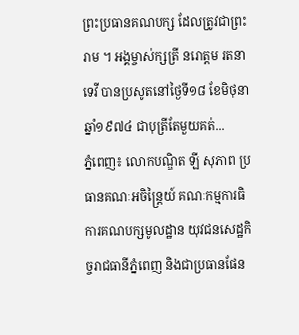ព្រះប្រធានគណបក្ស ដែលត្រូវជាព្រះរាម ។ អង្គម្ចាស់ក្សត្រី នរោត្តម រតនាទេវី បានប្រសូតនៅថ្ងៃទី១៨ ខែមិថុនា ឆ្នាំ១៩៧៤ ជាបុត្រីតែមួយគត់...
ភ្នំពេញ៖ លោកបណ្ឌិត ឡី សុភាព ប្រធានគណៈអចិន្ត្រៃយ៍ គណៈកម្មការធិការគណបក្សមូលដ្ឋាន យុវជនសេដ្ឋកិច្ចរាជធានីភ្នំពេញ និងជាប្រធានផែន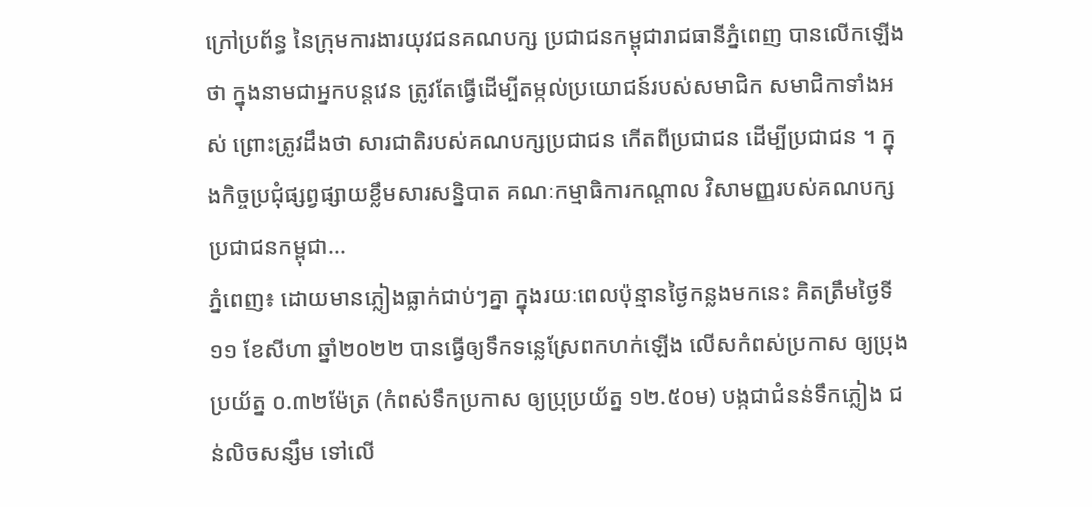ក្រៅប្រព័ន្ធ នៃក្រុមការងារយុវជនគណបក្ស ប្រជាជនកម្ពុជារាជធានីភ្នំពេញ បានលើកឡើងថា ក្នុងនាមជាអ្នកបន្តវេន ត្រូវតែធ្វើដើម្បីតម្កល់ប្រយោជន៍របស់សមាជិក សមាជិកាទាំងអស់ ព្រោះត្រូវដឹងថា សារជាតិរបស់គណបក្សប្រជាជន កើតពីប្រជាជន ដើម្បីប្រជាជន ។ ក្នុងកិច្ចប្រជុំផ្សព្វផ្សាយខ្លឹមសារសន្និបាត គណៈកម្មាធិការកណ្តាល វិសាមញ្ញរបស់គណបក្សប្រជាជនកម្ពុជា...
ភ្នំពេញ៖ ដោយមានភ្លៀងធ្លាក់ជាប់ៗគ្នា ក្នុងរយៈពេលប៉ុន្មានថ្ងៃកន្លងមកនេះ គិតត្រឹមថ្ងៃទី១១ ខែសីហា ឆ្នាំ២០២២ បានធ្វើឲ្យទឹកទន្លេស្រែពកហក់ឡើង លើសកំពស់ប្រកាស ឲ្យប្រុងប្រយ័ត្ន ០.៣២ម៉ែត្រ (កំពស់ទឹកប្រកាស ឲ្យប្រុប្រយ័ត្ន ១២.៥០ម) បង្កជាជំនន់ទឹកភ្លៀង ជន់លិចសន្សឹម ទៅលើ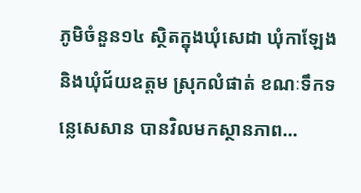ភូមិចំនួន១៤ ស្ថិតក្នុងឃុំសេដា ឃុំកាឡែង និងឃុំជ័យឧត្តម ស្រុកលំផាត់ ខណៈទឹកទន្លេសេសាន បានវិលមកស្ថានភាព...